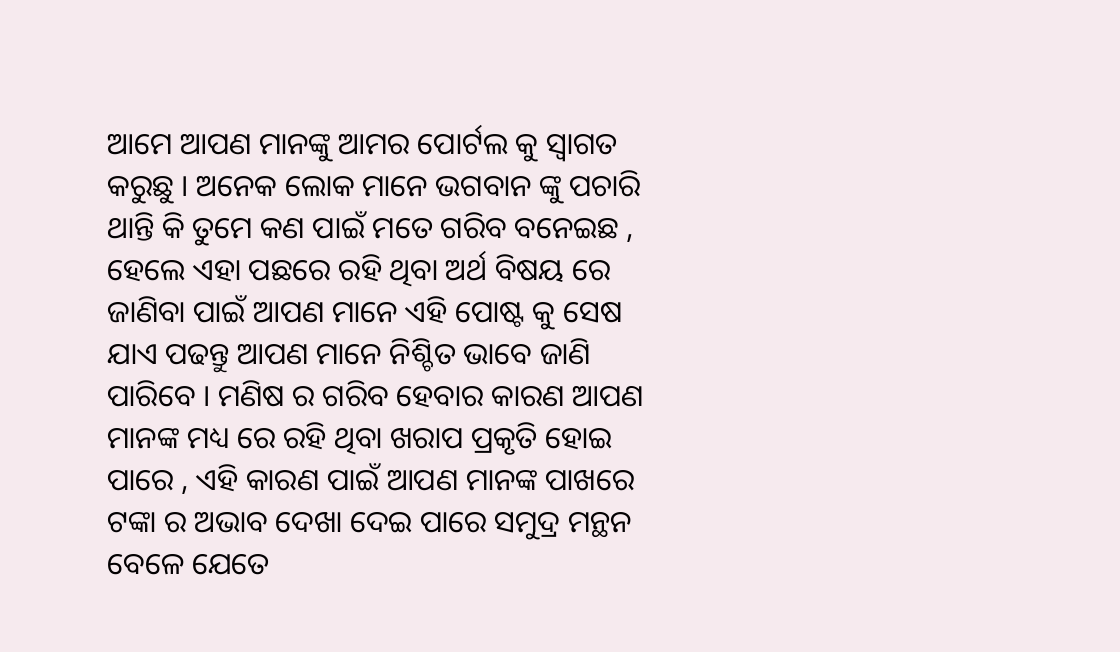ଆମେ ଆପଣ ମାନଙ୍କୁ ଆମର ପୋର୍ଟଲ କୁ ସ୍ୱାଗତ କରୁଛୁ । ଅନେକ ଲୋକ ମାନେ ଭଗବାନ ଙ୍କୁ ପଚାରି ଥାନ୍ତି କି ତୁମେ କଣ ପାଇଁ ମତେ ଗରିବ ବନେଇଛ , ହେଲେ ଏହା ପଛରେ ରହି ଥିବା ଅର୍ଥ ବିଷୟ ରେ ଜାଣିବା ପାଇଁ ଆପଣ ମାନେ ଏହି ପୋଷ୍ଟ କୁ ସେଷ ଯାଏ ପଢନ୍ତୁ ଆପଣ ମାନେ ନିଶ୍ଚିତ ଭାବେ ଜାଣି ପାରିବେ । ମଣିଷ ର ଗରିବ ହେବାର କାରଣ ଆପଣ ମାନଙ୍କ ମଧ୍ୟ ରେ ରହି ଥିବା ଖରାପ ପ୍ରକୃତି ହୋଇ ପାରେ , ଏହି କାରଣ ପାଇଁ ଆପଣ ମାନଙ୍କ ପାଖରେ ଟଙ୍କା ର ଅଭାବ ଦେଖା ଦେଇ ପାରେ ସମୁଦ୍ର ମନ୍ଥନ ବେଳେ ଯେତେ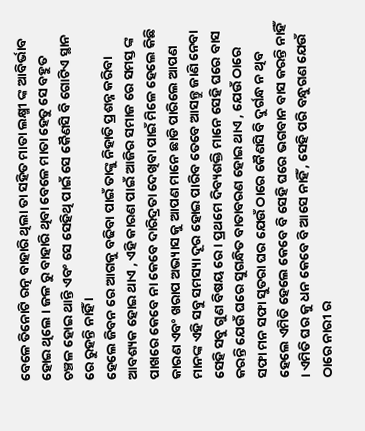ବେଳେ ତିନୋଟି ରତ୍ନ ବାହାରି ଥିଲା ତା ସହିତ ମାତା ଲକ୍ଷ୍ମୀ ଙ୍କ ଆବିର୍ଭାବ ହୋଇ ଥିଲେ । ଜଳ ରୁ ବାହାରି ଥିବା ବେଳେ ମାତା ହେତୁ ସେ ବହୁତ ଚଞ୍ଚଳ ହୋଇ ଥାନ୍ତି ଏବଂ ସେ ସେହିଥି ପାଇଁ ସେ କୈଣସି ବି ଗୋଟିଏ ସ୍ଥାନ ରେ ରୁହନ୍ତି ନାହିଁ ।
ହେଲେ ଜିବନ ରେ ଆଗକୁ ବଢିବା ପାଇଁ ତାଙ୍କୁ ନିହାତି ପ୍ରଶନ୍ନ କରିବା ଆବଶ୍ୟକ ହୋଇ ଥାଏ , ଏହି କାରଣ ପାଇଁ ଆଜିର ସମାଜ ରେ ସମସ୍ତ ଙ୍କ ପାଖରେ କେବେ ନା କେବେ ଦାରିଦ୍ରତା ଦେଖିବା ପାଇଁ ମିଳେ ହେଲେ କିଛି କାରଣ ଏବଂ ଖରାପ ଅଭ୍ୟାସ କୁ ଆପଣ ମାନେ ଛାଡି ପାରିଲେ ଆପଣ ମାନଙ୍କ ଏହି ସବୁ ସମସ୍ୟା ଦୂର ହୋଇ ପାରିବ ତେବେ ଆସନ୍ତୁ ଜାଣି ନେବା ସେହି ସବୁ ଗୁଣ ବିଷୟ ରେ । ପ୍ରଥମେ ଦିବ୍ୟଶକ୍ତି ମାନେ ସେହି ଘରେ ବାସ କରନ୍ତି ଯେଉଁ ଘରେ ସୁଗନ୍ଧିତ ବାତାବରଣ ହୋଇ ଥାଏ , ଯେଉଁ ଠାରେ ସଫା ମନ ସଫା ସୁତରା ଘର ଯେଉଁ ଠାରେ କୈଣସି ବି ଦୁର୍ଗନ୍ଧ ନ ଥିବ ହେଲେ ଏମିତି ହେଲେ କେବେ ବି ସେହି ଘରେ ଭଗବାନ ବାସ କରନ୍ତି ନାହିଁ । ଏମିତି ଘର କୁ ଧନ କେବେ ବି ଆସେ ନାହିଁ , ସେହି ପରି ବନ୍ଧୁଗଣ ଯେଉଁ ଠାରେ ନାରୀ ର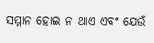ସମ୍ମାନ ହୋଇ ନ ଥାଏ ଏବଂ ଯେଉଁ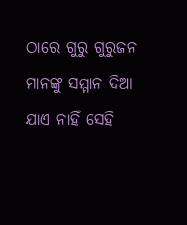ଠାରେ ଗୁରୁ ଗୁରୁଜନ ମାନଙ୍କୁ ସମ୍ମାନ ଦିଆ ଯାଏ ନାହିଁ ସେହି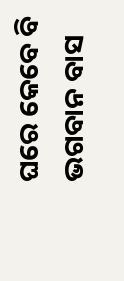ଘରେ କେବେ ବି ଭଗବାନ ବାସ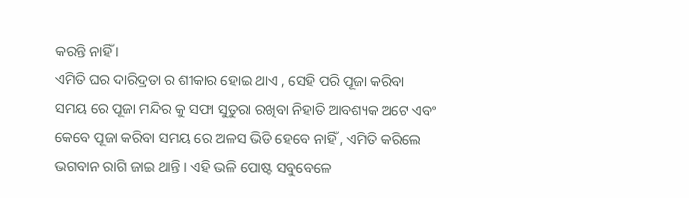କରନ୍ତି ନାହିଁ ।
ଏମିତି ଘର ଦାରିଦ୍ରତା ର ଶୀକାର ହୋଇ ଥାଏ , ସେହି ପରି ପୂଜା କରିବା ସମୟ ରେ ପୂଜା ମନ୍ଦିର କୁ ସଫା ସୁତୁରା ରଖିବା ନିହାତି ଆବଶ୍ୟକ ଅଟେ ଏବଂ କେବେ ପୂଜା କରିବା ସମୟ ରେ ଅଳସ ଭିଡି ହେବେ ନାହିଁ , ଏମିତି କରିଲେ ଭଗବାନ ରାଗି ଜାଇ ଥାନ୍ତି । ଏହି ଭଳି ପୋଷ୍ଟ ସବୁବେଳେ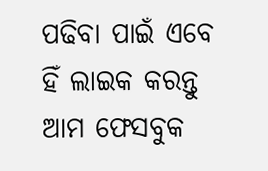ପଢିବା ପାଇଁ ଏବେ ହିଁ ଲାଇକ କରନ୍ତୁ ଆମ ଫେସବୁକ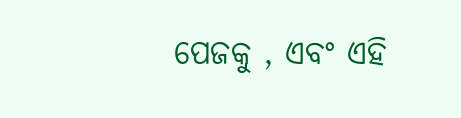ପେଜକୁ , ଏବଂ ଏହି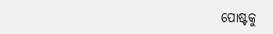ପୋଷ୍ଟକୁ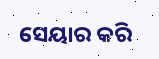ସେୟାର କରି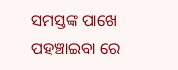ସମସ୍ତଙ୍କ ପାଖେ ପହଞ୍ଚାଇବା ରେ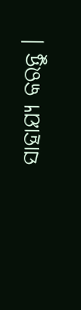ସାହାଯ୍ୟ କରନ୍ତୁ ।